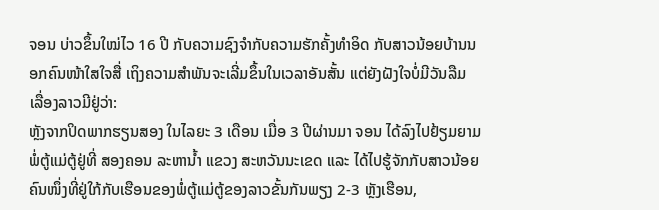ຈອນ ບ່າວຂຶ້ນໃໝ່ໄວ 16 ປີ ກັບຄວາມຊົງຈຳກັບຄວາມຮັກຄັ້ງທຳອິດ ກັບສາວນ້ອຍບ້ານນອກຄົນໜ້າໃສໃຈສື່ ເຖິງຄວາມສຳພັນຈະເລີ່ມຂຶ້ນໃນເວລາອັນສັ້ນ ແຕ່ຍັງຝັງໃຈບໍ່ມີວັນລືມ ເລື່ອງລາວມີຢູ່ວ່າ:
ຫຼັງຈາກປິດພາກຮຽນສອງ ໃນໄລຍະ 3 ເດືອນ ເມື່ອ 3 ປີຜ່ານມາ ຈອນ ໄດ້ລົງໄປຢ້ຽມຍາມພໍ່ຕູ້ແມ່ຕູ້ຢູ່ທີ່ ສອງຄອນ ລະຫານ້ຳ ແຂວງ ສະຫວັນນະເຂດ ແລະ ໄດ້ໄປຮູ້ຈັກກັບສາວນ້ອຍຄົນໜຶ່ງທີ່ຢູ່ໃກ້ກັບເຮືອນຂອງພໍ່ຕູ້ແມ່ຕູ້ຂອງລາວຂັ້ນກັນພຽງ 2-3 ຫຼັງເຮືອນ,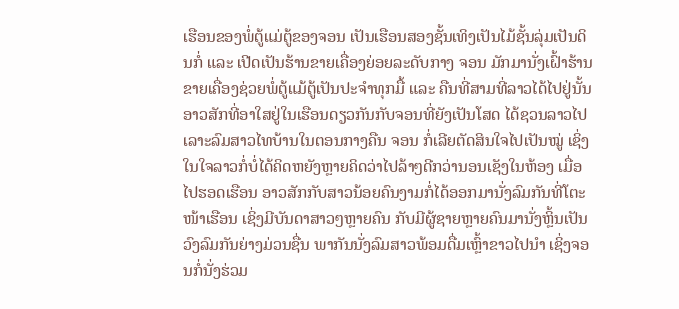ເຮືອນຂອງພໍ່ຕູ້ແມ່ຕູ້ຂອງຈອນ ເປັນເຮືອນສອງຊັ້ນເທິງເປັນໄມ້ຊັ້ນລຸ່ມເປັນດິນກໍ່ ແລະ ເປີດເປັນຮ້ານຂາຍເຄື່ອງຍ່ອຍລະດັບກາງ ຈອນ ມັກມານັ່ງເຝົ້າຮ້ານຂາຍເຄື່ອງຊ່ວຍພໍ່ຕູ້ແມ້ຕູ້ເປັນປະຈຳທຸກມື້ ແລະ ຄືນທີ່ສາມທີ່ລາວໄດ້ໄປຢູ່ນັ້ນ ອາວສັກທີ່ອາໃສຢູ່ໃນເຮືອນດຽວກັນກັບຈອນທີ່ຍັງເປັນໂສດ ໄດ້ຊວນລາວໄປເລາະລົມສາວໄທບ້ານໃນຕອນກາງຄືນ ຈອນ ກໍ່ເລີຍຕັດສິນໃຈໄປເປັນໝູ່ ເຊິ່ງໃນໃຈລາວກໍ່ບໍ່ໄດ້ຄິດຫຍັງຫຼາຍຄິດວ່າໄປລ້າໆດີກວ່ານອນເຊັງໃນຫ້ອງ ເມື່ອໄປຮອດເຮືອນ ອາວສັກກັບສາວນ້ອຍຄົນງາມກໍ່ໄດ້ອອກມານັ່ງລົມກັນທີ່ໂຕະໜ້າເຮືອນ ເຊິ່ງມີບັນດາສາວໆຫຼາຍຄົນ ກັບມີຜູ້ຊາຍຫຼາຍຄົນມານັ່ງຫຼິ້ນເປັນວົງລົມກັນຍ່າງມ່ວນຊື່ນ ພາກັນນັ່ງລົມສາວພ້ອມດື່ມເຫຼົ້າຂາວໄປນຳ ເຊິ່ງຈອນກໍ່ນັ່ງຮ່ວມ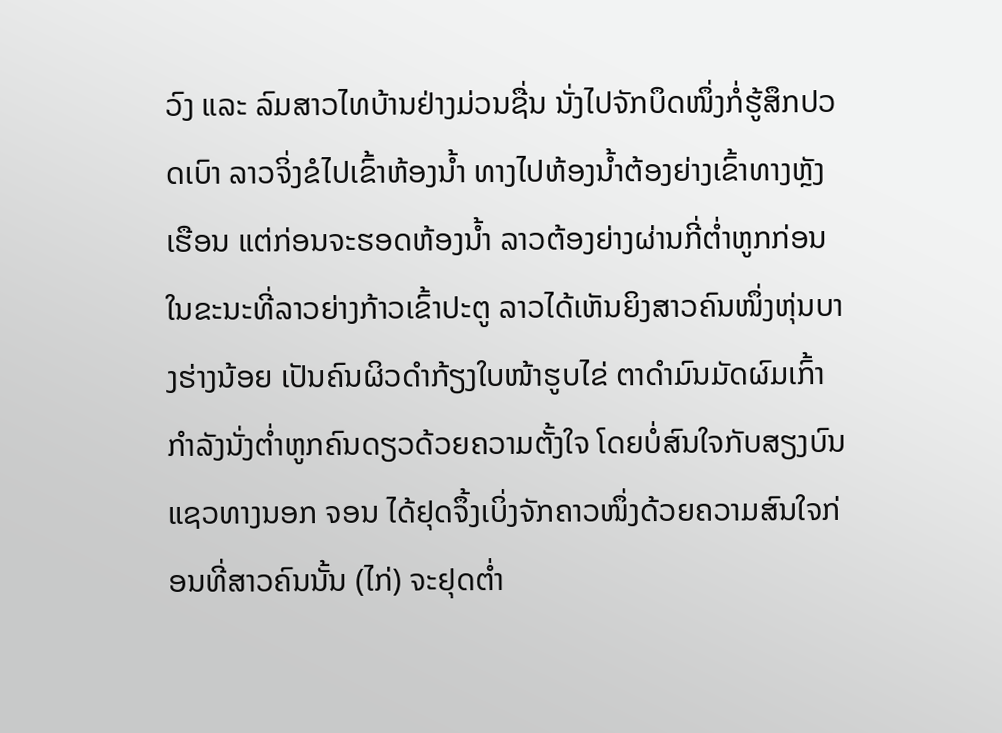ວົງ ແລະ ລົມສາວໄທບ້ານຢ່າງມ່ວນຊື່ນ ນັ່ງໄປຈັກບຶດໜຶ່ງກໍ່ຮູ້ສຶກປວດເບົາ ລາວຈິ່ງຂໍໄປເຂົ້າຫ້ອງນ້ຳ ທາງໄປຫ້ອງນ້ຳຕ້ອງຍ່າງເຂົ້າທາງຫຼັງເຮືອນ ແຕ່ກ່ອນຈະຮອດຫ້ອງນ້ຳ ລາວຕ້ອງຍ່າງຜ່ານກີ່ຕ່ຳຫູກກ່ອນ ໃນຂະນະທີ່ລາວຍ່າງກ້າວເຂົ້າປະຕູ ລາວໄດ້ເຫັນຍິງສາວຄົນໜຶ່ງຫຸ່ນບາງຮ່າງນ້ອຍ ເປັນຄົນຜິວດຳກ້ຽງໃບໜ້າຮູບໄຂ່ ຕາດຳມົນມັດຜົມເກົ້າ ກຳລັງນັ່ງຕ່ຳຫູກຄົນດຽວດ້ວຍຄວາມຕັ້ງໃຈ ໂດຍບໍ່ສົນໃຈກັບສຽງບົນແຊວທາງນອກ ຈອນ ໄດ້ຢຸດຈຶ້ງເບິ່ງຈັກຄາວໜຶ່ງດ້ວຍຄວາມສົນໃຈກ່ອນທີ່ສາວຄົນນັ້ນ (ໄກ່) ຈະຢຸດຕ່ຳ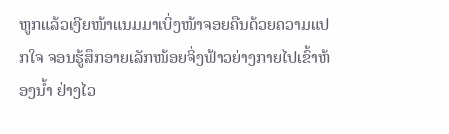ຫູກແລ້ວເງີຍໜ້າແນມມາເບິ່ງໜ້າຈອຍຄືນດ້ວຍຄວາມແປກໃຈ ຈອນຮູ້ສຶກອາຍເລັກໜ້ອຍຈິ່ງຟ້າວຍ່າງກາຍໄປເຂົ້າຫ້ອງນ້ຳ ຢ່າງໄວ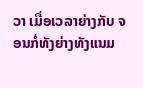ວາ ເມື່ອເວລາຍ່າງກັບ ຈອນກໍ່ທັງຍ່າງທັງແນມ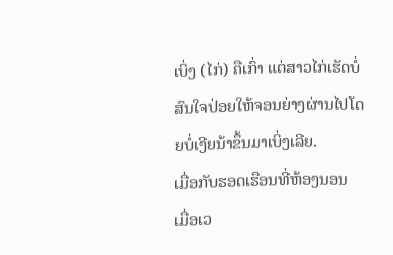ເບິ່ງ (ໄກ່) ຄືເກົ່າ ແຕ່ສາວໄກ່ເຮັດບໍ່ສົນໃຈປ່ອຍໃຫ້ຈອນຍ່າງຜ່ານໄປໂດຍບໍ່ເງີຍນ້າຂຶ້ນມາເບິ່ງເລີຍ.
ເມື່ອກັບຮອດເຮືອນທີ່ຫ້ອງນອນ ເມື່ອເວ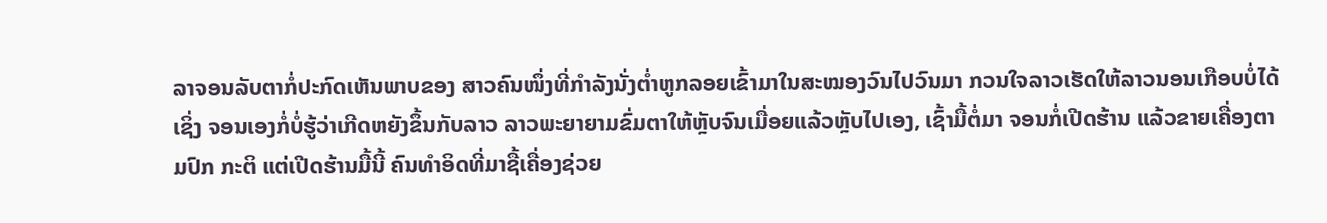ລາຈອນລັບຕາກໍ່ປະກົດເຫັນພາບຂອງ ສາວຄົນໜຶ່ງທີ່ກຳລັງນັ່ງຕ່ຳຫູກລອຍເຂົ້າມາໃນສະໝອງວົນໄປວົນມາ ກວນໃຈລາວເຮັດໃຫ້ລາວນອນເກືອບບໍ່ໄດ້ ເຊິ່ງ ຈອນເອງກໍ່ບໍ່ຮູ້ວ່າເກີດຫຍັງຂຶ້ນກັບລາວ ລາວພະຍາຍາມຂົ່ມຕາໃຫ້ຫຼັບຈົນເມື່ອຍແລ້ວຫຼັບໄປເອງ, ເຊົ້າມື້ຕໍ່ມາ ຈອນກໍ່ເປີດຮ້ານ ແລ້ວຂາຍເຄື່ອງຕາມປົກ ກະຕິ ແຕ່ເປີດຮ້ານມື້ນີ້ ຄົນທຳອິດທີ່ມາຊື້ເຄື່ອງຊ່ວຍ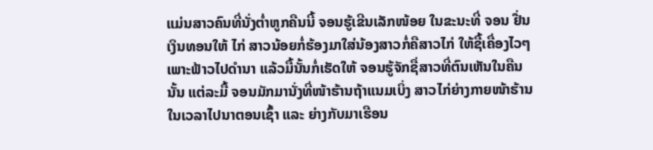ແມ່ນສາວຄົນທີ່ນັ່ງຕ່ຳຫູກຄືນນີ້ ຈອນຮູ້ເຂີນເລັກໜ້ອຍ ໃນຂະນະທີ່ ຈອນ ຢື່ນເງິນທອນໃຫ້ ໄກ່ ສາວນ້ອຍກໍ່ຮ້ອງມາໃສ່ນ້ອງສາວກໍ່ຄືສາວໄກ່ ໃຫ້ຊື້ເຄື່ອງໄວໆ ເພາະຟ້າວໄປດຳນາ ແລ້ວມື້ນັ້ນກໍ່ເຮັດໃຫ້ ຈອນຮູ້ຈັກຊື່ສາວທີ່ຕົນເຫັນໃນຄືນນັ້ນ ແຕ່ລະມື້ ຈອນມັກມານັ່ງທີ່ໜ້າຮ້ານຖ້າແນມເບິ່ງ ສາວໄກ່ຍ່າງກາຍໜ້າຮ້ານ ໃນເວລາໄປນາຕອນເຊົ້າ ແລະ ຍ່າງກັບມາເຮືອນ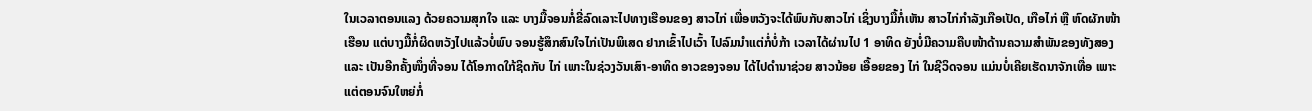ໃນເວລາຕອນແລງ ດ້ວຍຄວາມສຸກໃຈ ແລະ ບາງມື້ຈອນກໍ່ຂີ່ລົດເລາະໄປທາງເຮືອນຂອງ ສາວໄກ່ ເພື່ອຫວັງຈະໄດ້ພົບກັບສາວໄກ່ ເຊິ່ງບາງມື້ກໍ່ເຫັນ ສາວໄກ່ກຳລັງເກືອເປັດ, ເກືອໄກ່ ຫຼື ຫົດຜັກໜ້າເຮືອນ ແຕ່ບາງມື້ກໍ່ຜິດຫວັງໄປແລ້ວບໍ່ພົບ ຈອນຮູ້ສຶກສົນໃຈໄກ່ເປັນພິເສດ ຢາກເຂົ້າໄປເວົ້າ ໄປລົມນຳແຕ່ກໍ່ບໍ່ກ້າ ເວລາໄດ້ຜ່ານໄປ 1 ອາທິດ ຍັງບໍ່ມີຄວາມຄືບໜ້າດ້ານຄວາມສຳພັນຂອງທັງສອງ ແລະ ເປັນອີກຄັ້ງໜຶ່ງທີ່ຈອນ ໄດ້ໂອກາດໃກ້ຊິດກັບ ໄກ່ ເພາະໃນຊ່ວງວັນເສົາ-ອາທິດ ອາວຂອງຈອນ ໄດ້ໄປດຳນາຊ່ວຍ ສາວນ້ອຍ ເອື້ອຍຂອງ ໄກ່ ໃນຊີວິດຈອນ ແມ່ນບໍ່ເຄີຍເຮັດນາຈັກເທື່ອ ເພາະແຕ່ຕອນຈົນໃຫຍ່ກໍ່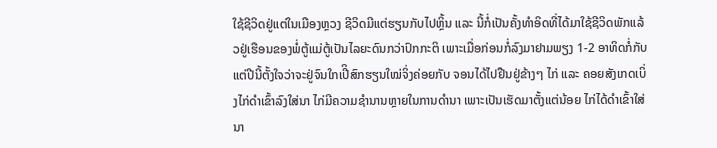ໃຊ້ຊີວິດຢູ່ແຕ່ໃນເມືອງຫຼວງ ຊີວິດມີແຕ່ຮຽນກັບໄປຫຼິ້ນ ແລະ ນີ້ກໍ່ເປັນຄັ້ງທຳອິດທີ່ໄດ້ມາໃຊ້ຊີວິດພັກແລ້ວຢູ່ເຮືອນຂອງພໍ່ຕູ້ແມ່ຕູ້ເປັນໄລຍະດົນກວ່າປົກກະຕິ ເພາະເມື່ອກ່ອນກໍ່ລົງມາຢາມພຽງ 1-2 ອາທິດກໍ່ກັບ ແຕ່ປີນີ້ຕັ້ງໃຈວ່າຈະຢູ່ຈົນໃກເປີິສົກຮຽນໃໝ່ຈິ່ງຄ່ອຍກັບ ຈອນໄດ້ໄປຢືນຢູ່ຂ້າງໆ ໄກ່ ແລະ ຄອຍສັງເກດເບິ່ງໄກ່ດຳເຂົ້າລົງໃສ່ນາ ໄກ່ມີຄວາມຊຳນານຫຼາຍໃນການດຳນາ ເພາະເປັນເຮັດມາຕັ້ງແຕ່ນ້ອຍ ໄກ່ໄດ້ດຳເຂົ້າໃສ່ນາ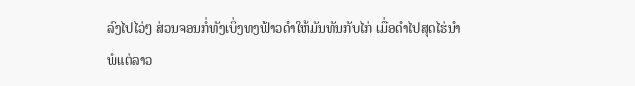ລົງໄປໄວ່ໆ ສ່ວນຈອນກໍ່ທັງເບິ່ງທງຟ້າວດຳໃຫ້ມັນທັນກັບໄກ່ ເມື່ອດຳໄປສຸດໄຮ່ນຳ ພໍແຕ່ລາວ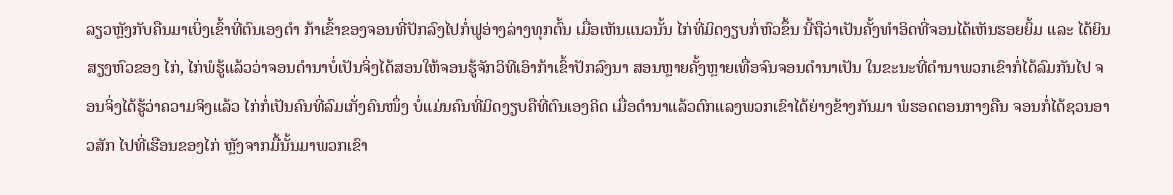ລຽວຫຼັງກັບຄືນມາເບິ່ງເຂົ້າທີ່ຕົນເອງດຳ ກ້າເຂົ້າຂອງຈອນທີ່ປັກລົງໄປກໍ່ຟູອ່າງລ່າງທຸກຕົ້ນ ເມື່ອເຫັນແນວນັ້ນ ໄກ່ທີ່ມິດງຽບກໍ່ຫົວຂຶ້ນ ນີ້ຖືວ່າເປັນຄັ້ງທຳອິດທີ່ຈອນໄດ້ເຫັນຮອຍຍິ້ມ ແລະ ໄດ້ຍິນສຽງຫົວຂອງ ໄກ່, ໄກ່ພໍຮູ້ແລ້ວວ່າຈອນດຳນາບໍ່ເປັນຈິ່ງໄດ້ສອນໃຫ້ຈອນຮູ້ຈັກວິທີເອົາກ້າເຂົ້າປັກລົງນາ ສອນຫຼາຍຄັ້ງຫຼາຍເທື່ອຈົນຈອນດຳນາເປັນ ໃນຂະນະທີ່ດຳນາພວກເຂົາກໍ່ໄດ້ລົມກັນໄປ ຈອນຈິ່ງໄດ້ຮູ້ວ່າຄວາມຈິງແລ້ວ ໄກ່ກໍ່ເປັນຄົນທີ່ລົມເກັ່ງຄົນໜຶ່ງ ບໍ່ແມ່ນຄົນທີ່ມິດງຽບຄືທີ່ຕົນເອງຄິດ ເມື່ອດຳນາແລ້ວຕົກແລງພວກເຂົາໄດ້ຍ່າງຂ້າງກັນມາ ພໍຮອດຕອນກາງຄືນ ຈອນກໍ່ໄດ້ຊວນອາວສັກ ໄປທີ່ເຮືອນຂອງໄກ່ ຫຼັງຈາກມື້ນັ້ນມາພວກເຂົາ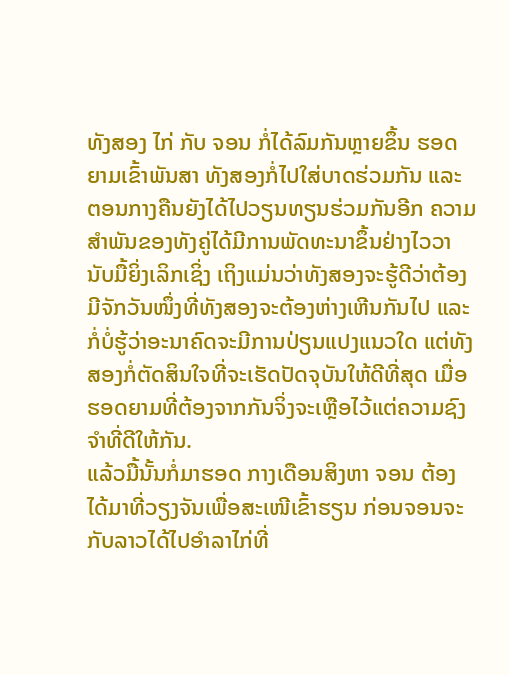ທັງສອງ ໄກ່ ກັບ ຈອນ ກໍ່ໄດ້ລົມກັນຫຼາຍຂຶ້ນ ຮອດຍາມເຂົ້າພັນສາ ທັງສອງກໍ່ໄປໃສ່ບາດຮ່ວມກັນ ແລະ ຕອນກາງຄືນຍັງໄດ້ໄປວຽນທຽນຮ່ວມກັນອີກ ຄວາມສຳພັນຂອງທັງຄູ່ໄດ້ມີການພັດທະນາຂຶ້ນຢ່າງໄວວາ ນັບມື້ຍິ່ງເລິກເຊິ່ງ ເຖິງແມ່ນວ່າທັງສອງຈະຮູ້ດີວ່າຕ້ອງມີຈັກວັນໜຶ່ງທີ່ທັງສອງຈະຕ້ອງຫ່າງເຫີນກັນໄປ ແລະ ກໍ່ບໍ່ຮູ້ວ່າອະນາຄົດຈະມີການປ່ຽນແປງແນວໃດ ແຕ່ທັງສອງກໍ່ຕັດສິນໃຈທີ່ຈະເຮັດປັດຈຸບັນໃຫ້ດີທີ່ສຸດ ເມື່ອຮອດຍາມທີ່ຕ້ອງຈາກກັນຈິ່ງຈະເຫຼືອໄວ້ແຕ່ຄວາມຊົງຈຳທີ່ດີໃຫ້ກັນ.
ແລ້ວມື້ນັ້ນກໍ່ມາຮອດ ກາງເດືອນສິງຫາ ຈອນ ຕ້ອງໄດ້ມາທີ່ວຽງຈັນເພື່ອສະເໜີເຂົ້າຮຽນ ກ່ອນຈອນຈະກັບລາວໄດ້ໄປອຳລາໄກ່ທີ່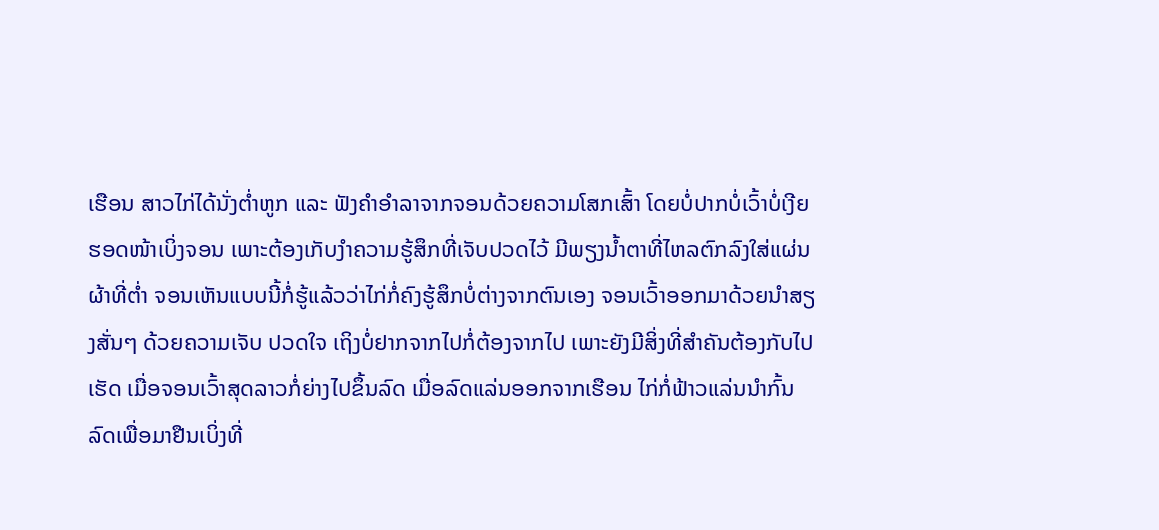ເຮືອນ ສາວໄກ່ໄດ້ນັ່ງຕ່ຳຫູກ ແລະ ຟັງຄຳອຳລາຈາກຈອນດ້ວຍຄວາມໂສກເສົ້າ ໂດຍບໍ່ປາກບໍ່ເວົ້າບໍ່ເງີຍຮອດໜ້າເບິ່ງຈອນ ເພາະຕ້ອງເກັບງຳຄວາມຮູ້ສຶກທີ່ເຈັບປວດໄວ້ ມີພຽງນ້ຳຕາທີ່ໄຫລຕົກລົງໃສ່ແຜ່ນຜ້າທີ່ຕ່ຳ ຈອນເຫັນແບບນີ້ກໍ່ຮູ້ແລ້ວວ່າໄກ່ກໍ່ຄົງຮູ້ສຶກບໍ່ຕ່າງຈາກຕົນເອງ ຈອນເວົ້າອອກມາດ້ວຍນຳສຽງສັ່ນໆ ດ້ວຍຄວາມເຈັບ ປວດໃຈ ເຖິງບໍ່ຢາກຈາກໄປກໍ່ຕ້ອງຈາກໄປ ເພາະຍັງມີສິ່ງທີ່ສຳຄັນຕ້ອງກັບໄປເຮັດ ເມື່ອຈອນເວົ້າສຸດລາວກໍ່ຍ່າງໄປຂຶ້ນລົດ ເມື່ອລົດແລ່ນອອກຈາກເຮືອນ ໄກ່ກໍ່ຟ້າວແລ່ນນຳກົ້ນລົດເພື່ອມາຢືນເບິ່ງທີ່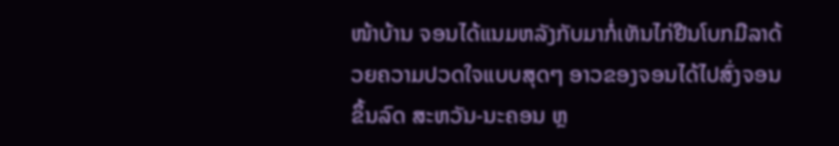ໜ້າບ້ານ ຈອນໄດ້ແນມຫລັງກັບມາກໍ່ເຫັນໄກ່ຢືນໂບກມືລາດ້ວຍຄວາມປວດໃຈແບບສຸດໆ ອາວຂອງຈອນໄດ້ໄປສົ່ງຈອນຂຶ້ນລົດ ສະຫວັນ-ນະຄອນ ຫຼ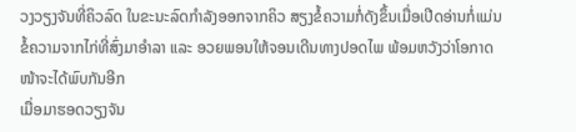ວງວຽງຈັນທີ່ຄິວລົດ ໃນຂະນະລົດກຳລັງອອກຈາກຄິວ ສຽງຂໍ້ຄວາມກໍ່ດັງຂຶ້ນເມື່ອເປີດອ່ານກໍ່ແມ່ນຂໍ້ຄວາມຈາກໄກ່ທີ່ສົ່ງມາອຳລາ ແລະ ອວຍພອນໃຫ້ຈອນເດີນທາງປອດໄພ ພ້ອມຫວັງວ່າໂອກາດໜ້າຈະໄດ້ພົບກັນອີກ
ເມື່ອມາຮອດວຽງຈັນ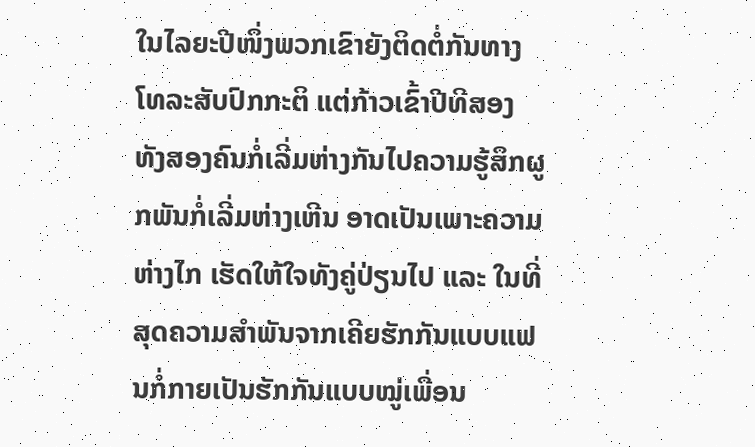ໃນໄລຍະປີໜຶ່ງພວກເຂົາຍັງຕິດຕໍ່ກັນທາງໂທລະສັບປົກກະຕິ ແຕ່ກ້າວເຂົ້າປີທີສອງ ທັງສອງຄົນກໍ່ເລີ່ມຫ່າງກັນໄປຄວາມຮູ້ສຶກຜູກພັນກໍ່ເລີ່ມຫ່າງເຫີນ ອາດເປັນເພາະຄວາມຫ່າງໄກ ເຮັດໃຫ້ໃຈທັງຄູ່ປ່ຽນໄປ ແລະ ໃນທີ່ສຸດຄວາມສຳພັນຈາກເຄີຍຮັກກັນແບບແຟນກໍ່ກາຍເປັນຮັກກັນແບບໝູ່ເພື່ອນ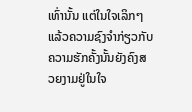ເທົ່ານັ້ນ ແຕ່ໃນໃຈເລິກໆແລ້ວຄວາມຊົງຈຳກ່ຽວກັບຄວາມຮັກຄັ້ງນັ້ນຍັງຄົງສວຍງາມຢູ່ໃນໃຈ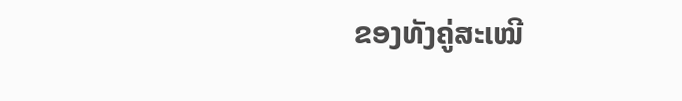ຂອງທັງຄູ່ສະເໝີ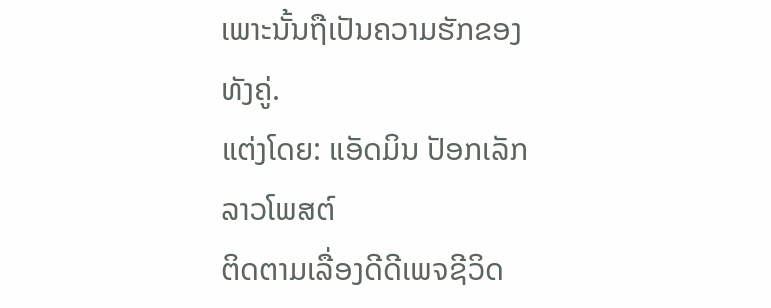ເພາະນັ້ນຖືເປັນຄວາມຮັກຂອງທັງຄູ່.
ແຕ່ງໂດຍ: ແອັດມິນ ປັອກເລັກ ລາວໂພສຕ໌
ຕິດຕາມເລື່ອງດີດີເພຈຊີວິດ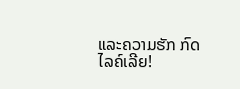ແລະຄວາມຮັກ ກົດໄລຄ໌ເລີຍ!